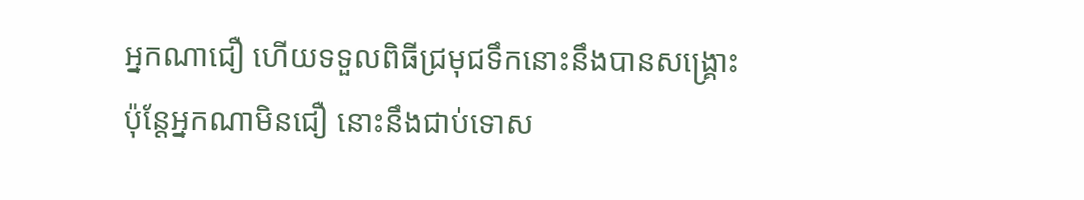អ្នកណាជឿ ហើយទទួលពិធីជ្រមុជទឹកនោះនឹងបានសង្គ្រោះ ប៉ុន្ដែអ្នកណាមិនជឿ នោះនឹងជាប់ទោស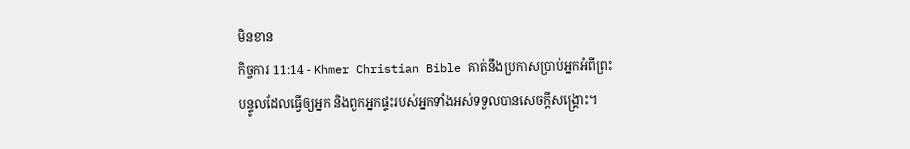មិនខាន
កិច្ចការ 11:14 - Khmer Christian Bible គាត់នឹងប្រកាសប្រាប់អ្នកអំពីព្រះបន្ទូលដែលធ្វើឲ្យអ្នក និងពួកអ្នកផ្ទះរបស់អ្នកទាំងអស់ទទួលបានសេចក្ដីសង្គ្រោះ។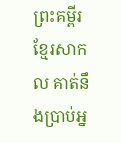ព្រះគម្ពីរខ្មែរសាកល គាត់នឹងប្រាប់អ្ន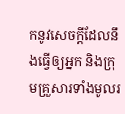កនូវសេចក្ដីដែលនឹងធ្វើឲ្យអ្នក និងក្រុមគ្រួសារទាំងមូលរ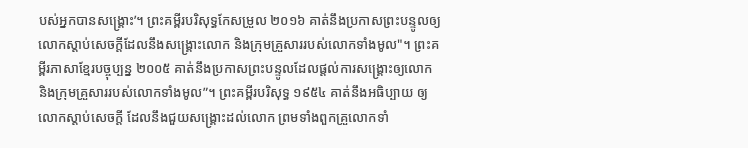បស់អ្នកបានសង្គ្រោះ’។ ព្រះគម្ពីរបរិសុទ្ធកែសម្រួល ២០១៦ គាត់នឹងប្រកាសព្រះបន្ទូលឲ្យលោកស្តាប់សេចក្តីដែលនឹងសង្គ្រោះលោក និងក្រុមគ្រួសាររបស់លោកទាំងមូល"។ ព្រះគម្ពីរភាសាខ្មែរបច្ចុប្បន្ន ២០០៥ គាត់នឹងប្រកាសព្រះបន្ទូលដែលផ្ដល់ការសង្គ្រោះឲ្យលោក និងក្រុមគ្រួសាររបស់លោកទាំងមូល”។ ព្រះគម្ពីរបរិសុទ្ធ ១៩៥៤ គាត់នឹងអធិប្បាយ ឲ្យលោកស្តាប់សេចក្ដី ដែលនឹងជួយសង្គ្រោះដល់លោក ព្រមទាំងពួកគ្រួលោកទាំ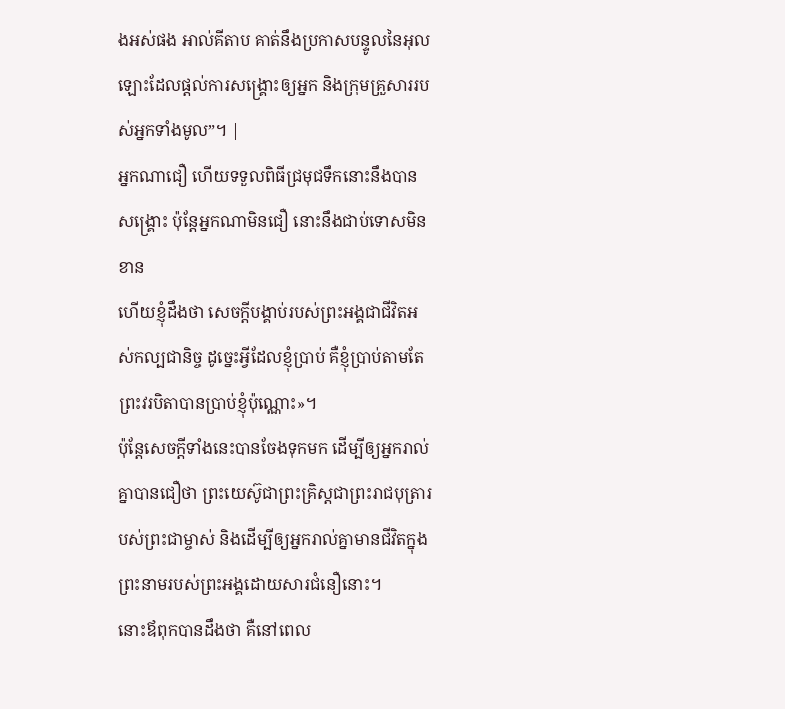ងអស់ផង អាល់គីតាប គាត់នឹងប្រកាសបន្ទូលនៃអុលឡោះដែលផ្ដល់ការសង្គ្រោះឲ្យអ្នក និងក្រុមគ្រួសាររបស់អ្នកទាំងមូល”។ |
អ្នកណាជឿ ហើយទទួលពិធីជ្រមុជទឹកនោះនឹងបានសង្គ្រោះ ប៉ុន្ដែអ្នកណាមិនជឿ នោះនឹងជាប់ទោសមិនខាន
ហើយខ្ញុំដឹងថា សេចក្ដីបង្គាប់របស់ព្រះអង្គជាជីវិតអស់កល្បជានិច្ច ដូច្នេះអ្វីដែលខ្ញុំប្រាប់ គឺខ្ញុំប្រាប់តាមតែព្រះវរបិតាបានប្រាប់ខ្ញុំប៉ុណ្ណោះ»។
ប៉ុន្ដែសេចក្ដីទាំងនេះបានចែងទុកមក ដើម្បីឲ្យអ្នករាល់គ្នាបានជឿថា ព្រះយេស៊ូជាព្រះគ្រិស្ដជាព្រះរាជបុត្រារបស់ព្រះជាម្ចាស់ និងដើម្បីឲ្យអ្នករាល់គ្នាមានជីវិតក្នុងព្រះនាមរបស់ព្រះអង្គដោយសារជំនឿនោះ។
នោះឪពុកបានដឹងថា គឺនៅពេល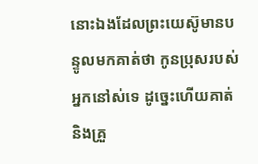នោះឯងដែលព្រះយេស៊ូមានបន្ទូលមកគាត់ថា កូនប្រុសរបស់អ្នកនៅស់ទេ ដូច្នេះហើយគាត់ និងគ្រួ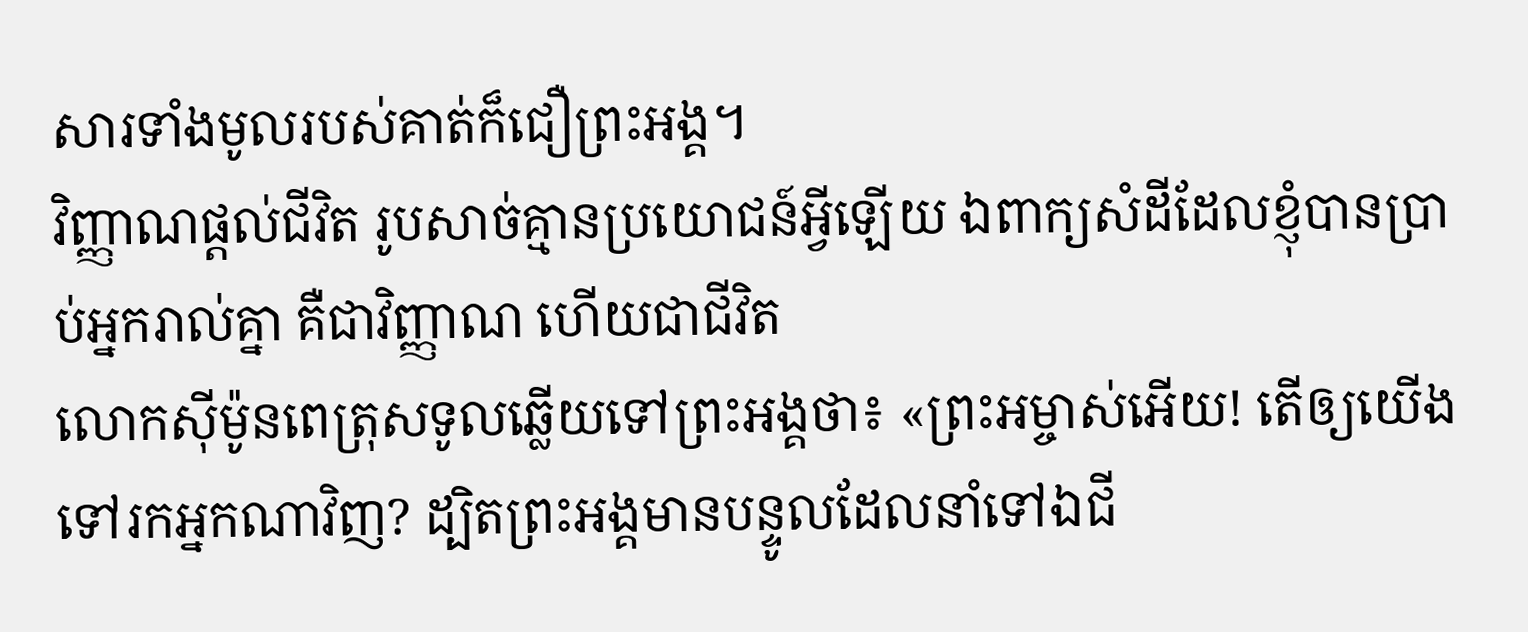សារទាំងមូលរបស់គាត់ក៏ជឿព្រះអង្គ។
វិញ្ញាណផ្ដល់ជីវិត រូបសាច់គ្មានប្រយោជន៍អ្វីឡើយ ឯពាក្យសំដីដែលខ្ញុំបានប្រាប់អ្នករាល់គ្នា គឺជាវិញ្ញាណ ហើយជាជីវិត
លោកស៊ីម៉ូនពេត្រុសទូលឆ្លើយទៅព្រះអង្គថា៖ «ព្រះអម្ចាស់អើយ! តើឲ្យយើងទៅរកអ្នកណាវិញ? ដ្បិតព្រះអង្គមានបន្ទូលដែលនាំទៅឯជី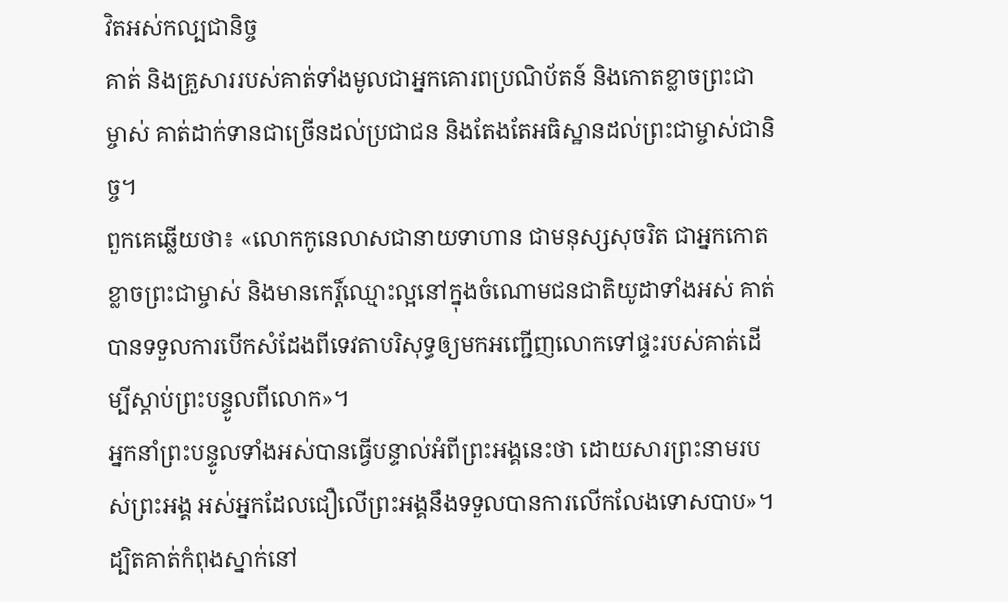វិតអស់កល្បជានិច្ច
គាត់ និងគ្រួសាររបស់គាត់ទាំងមូលជាអ្នកគោរពប្រណិប័តន៍ និងកោតខ្លាចព្រះជាម្ចាស់ គាត់ដាក់ទានជាច្រើនដល់ប្រជាជន និងតែងតែអធិស្ឋានដល់ព្រះជាម្ចាស់ជានិច្ច។
ពួកគេឆ្លើយថា៖ «លោកកូនេលាសជានាយទាហាន ជាមនុស្សសុចរិត ជាអ្នកកោតខ្លាចព្រះជាម្ចាស់ និងមានកេរ្ដិ៍ឈ្មោះល្អនៅក្នុងចំណោមជនជាតិយូដាទាំងអស់ គាត់បានទទួលការបើកសំដែងពីទេវតាបរិសុទ្ធឲ្យមកអញ្ជើញលោកទៅផ្ទះរបស់គាត់ដើម្បីស្ដាប់ព្រះបន្ទូលពីលោក»។
អ្នកនាំព្រះបន្ទូលទាំងអស់បានធ្វើបន្ទាល់អំពីព្រះអង្គនេះថា ដោយសារព្រះនាមរបស់ព្រះអង្គ អស់អ្នកដែលជឿលើព្រះអង្គនឹងទទួលបានការលើកលែងទោសបាប»។
ដ្បិតគាត់កំពុងស្នាក់នៅ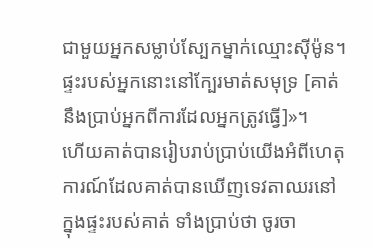ជាមួយអ្នកសម្លាប់ស្បែកម្នាក់ឈ្មោះស៊ីម៉ូន។ ផ្ទះរបស់អ្នកនោះនៅក្បែរមាត់សមុទ្រ [គាត់នឹងប្រាប់អ្នកពីការដែលអ្នកត្រូវធ្វើ]»។
ហើយគាត់បានរៀបរាប់ប្រាប់យើងអំពីហេតុការណ៍ដែលគាត់បានឃើញទេវតាឈរនៅក្នុងផ្ទះរបស់គាត់ ទាំងប្រាប់ថា ចូរចា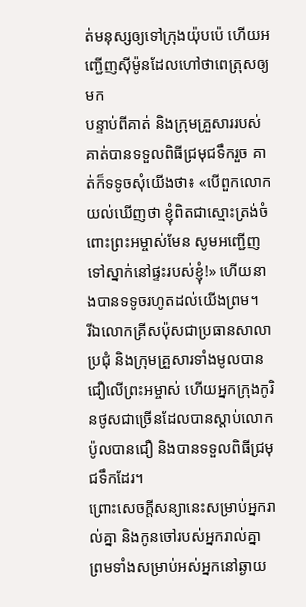ត់មនុស្សឲ្យទៅក្រុងយ៉ុបប៉េ ហើយអញ្ជើញស៊ីម៉ូនដែលហៅថាពេត្រុសឲ្យមក
បន្ទាប់ពីគាត់ និងក្រុមគ្រួសាររបស់គាត់បានទទួលពិធីជ្រមុជទឹករួច គាត់ក៏ទទូចសុំយើងថា៖ «បើពួកលោកយល់ឃើញថា ខ្ញុំពិតជាស្មោះត្រង់ចំពោះព្រះអម្ចាស់មែន សូមអញ្ជើញទៅស្នាក់នៅផ្ទះរបស់ខ្ញុំ!» ហើយនាងបានទទូចរហូតដល់យើងព្រម។
រីឯលោកគ្រីសប៉ុសជាប្រធានសាលាប្រជុំ និងក្រុមគ្រួសារទាំងមូលបានជឿលើព្រះអម្ចាស់ ហើយអ្នកក្រុងកូរិនថូសជាច្រើនដែលបានស្ដាប់លោកប៉ូលបានជឿ និងបានទទួលពិធីជ្រមុជទឹកដែរ។
ព្រោះសេចក្ដីសន្យានេះសម្រាប់អ្នករាល់គ្នា និងកូនចៅរបស់អ្នករាល់គ្នា ព្រមទាំងសម្រាប់អស់អ្នកនៅឆ្ងាយ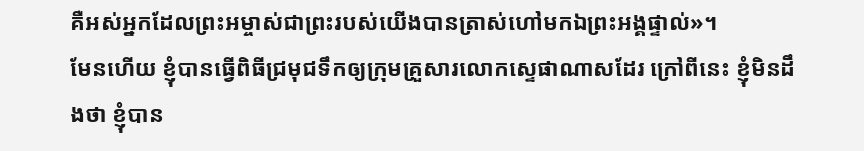គឺអស់អ្នកដែលព្រះអម្ចាស់ជាព្រះរបស់យើងបានត្រាស់ហៅមកឯព្រះអង្គផ្ទាល់»។
មែនហើយ ខ្ញុំបានធ្វើពិធីជ្រមុជទឹកឲ្យក្រុមគ្រួសារលោកស្ទេផាណាសដែរ ក្រៅពីនេះ ខ្ញុំមិនដឹងថា ខ្ញុំបាន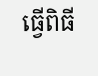ធ្វើពិធី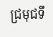ជ្រមុជទឹ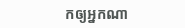កឲ្យអ្នកណា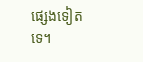ផ្សេងទៀតទេ។